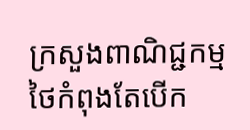ក្រសួងពាណិជ្ជកម្មថៃកំពុងតែបើក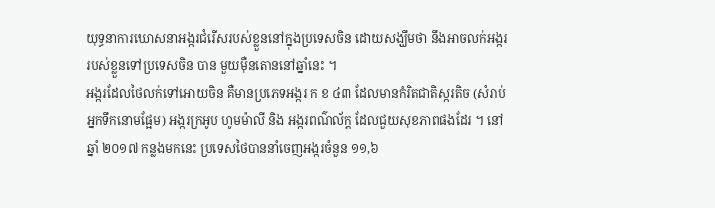យុទ្ធនាការឃោសនាអង្ករជំរើសរបស់ខ្លួននៅក្នុងប្រទេសចិន ដោយសង្ឃឹមថា នឹងអាចលក់អង្កររបស់ខ្លួនទៅប្រទេសចិន បាន មួយម៉ឺនតោននៅឆ្នាំនេះ ។
អង្ករដែលថៃលក់ទៅអោយចិន គឺមានប្រភេទអង្ករ ក ខ ៤៣ ដែលមានកំរិតជាតិស្ករតិច (សំរាប់អ្នកទឹកនោមផ្អែម) អង្ករក្រអូប ហូមម៉ាលី និង អង្ករពណ៌ល័ក្ត ដែលជួយសុខភាពផងដែរ ។ នៅឆ្នាំ ២០១៧ កន្លងមកនេះ ប្រទេសថៃបាននាំចេញអង្ករចំនួន ១១,៦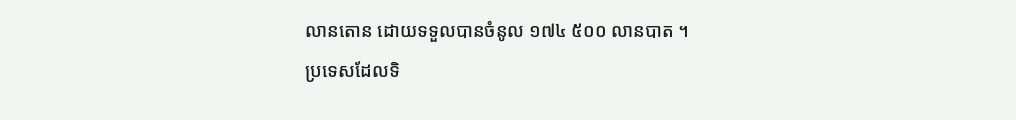លានតោន ដោយទទួលបានចំនូល ១៧៤ ៥០០ លានបាត ។
ប្រទេសដែលទិ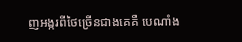ញអង្ករពីថៃច្រើនជាងគេគឺ បេណាំង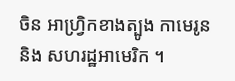ចិន អាហ្វ្រិកខាងត្បូង កាមេរូន និង សហរដ្ឋអាមេរិក ។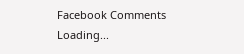Facebook Comments
Loading...